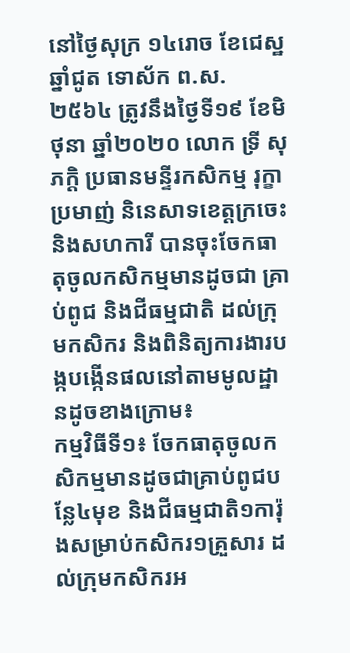នៅថ្ងៃសុក្រ ១៤រោច ខែជេស្ឋ ឆ្នាំជូត ទោស័ក ព.ស.២៥៦៤ ត្រូវនឹងថ្ងៃទី១៩ ខែមិថុនា ឆ្នាំ២០២០ លោក ទ្រី សុភក្តិ ប្រធានមន្ទីរកសិកម្ម រុក្ខាប្រមាញ់ និនេសាទខេត្តក្រចេះ និងសហការី បានចុះចែកធាតុចូលកសិកម្មមានដូចជា គ្រាប់ពូជ និងជីធម្មជាតិ ដល់ក្រុមកសិករ និងពិនិត្យការងារបង្កបង្កើនផលនៅតាមមូលដ្ឋានដូចខាងក្រោម៖
កម្មវិធីទី១៖ ចែកធាតុចូលកសិកម្មមានដូចជាគ្រាប់ពូជបន្លែ៤មុខ និងជីធម្មជាតិ១ការ៉ុងសម្រាប់កសិករ១គ្រួសារ ដល់ក្រុមកសិករអ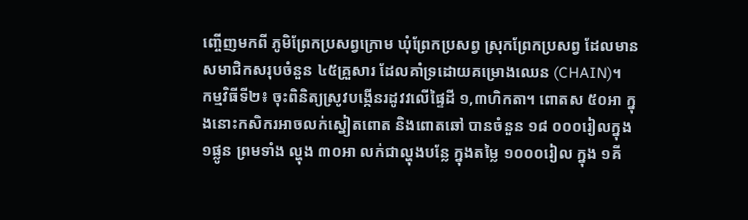ញ្ចើញមកពី ភូមិព្រែកប្រសព្វក្រោម ឃុំព្រែកប្រសព្វ ស្រុកព្រែកប្រសព្វ ដែលមានសមាជិកសរុបចំនួន ៤៥គ្រួសារ ដែលគាំទ្រដោយគម្រោងឈេន (CHAIN)។
កម្មវិធីទី២៖ ចុះពិនិត្យស្រូវបង្កើនរដូវវលើផ្ទៃដី ១,៣ហិកតា។ ពោតស ៥០អា ក្នុងនោះកសិករអាចលក់ស្នៀតពោត និងពោតឆៅ បានចំនួន ១៨ ០០០រៀលក្នុង ១ផ្លូន ព្រមទាំង ល្ហុង ៣០អា លក់ជាល្ហុងបន្លែ ក្នុងតម្លៃ ១០០០រៀល ក្នុង ១គី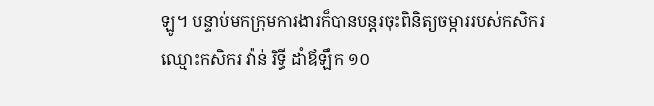ឡូ។ បន្ទាប់មកក្រុមការងារក៏បានបន្តរចុះពិនិត្យចម្ការរបស់កសិករឈ្មោះកសិករ វ៉ាន់ រិទ្ធី ដាំឪឡឹក ១០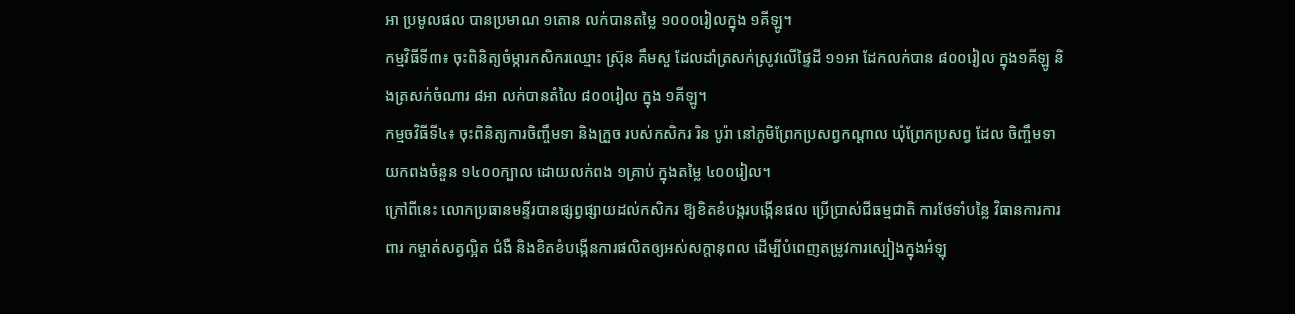អា ប្រមូលផល បានប្រមាណ ១តោន លក់បានតម្លៃ ១០០០រៀលក្នុង ១គីឡូ។
កម្មវិធីទី៣៖ ចុះពិនិត្យចំម្ការកសិករឈ្មោះ ស្រ៊ុន គឹមសួ ដែលដាំត្រសក់ស្រូវលើផ្ទៃដី ១១អា ដែកលក់បាន ៨០០រៀល ក្នុង១គីឡូ និងត្រសក់ចំណារ ៨អា លក់បានតំលៃ ៨០០រៀល ក្នុង ១គីឡូ។
កម្មចវិធីទី៤៖ ចុះពិនិត្យការចិញ្ចឹមទា និងក្រួច របស់កសិករ រិន បូរ៉ា នៅភូមិព្រែកប្រសព្វកណ្តាល ឃុំព្រែកប្រសព្វ ដែល ចិញ្ចឹមទាយកពងចំនួន ១៤០០ក្បាល ដោយលក់ពង ១គ្រាប់ ក្នុងតម្លៃ ៤០០រៀល។
ក្រៅពីនេះ លោកប្រធានមន្ទីរបានផ្សព្វផ្សាយដល់កសិករ ឱ្យខិតខំបង្ករបង្កើនផល ប្រើប្រាស់ជីធម្មជាតិ ការថែទាំបន្លៃ វិធានការការពារ កម្ចាត់សត្វល្អិត ជំងឺ និងខិតខំបង្កើនការផលិតឲ្យអស់សក្តានុពល ដើម្បីបំពេញតម្រូវការស្បៀងក្នុងអំឡុ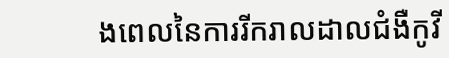ងពេលនៃការរីករាលដាលជំងឺកូវី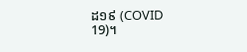ដ១៩ (COVID 19)។